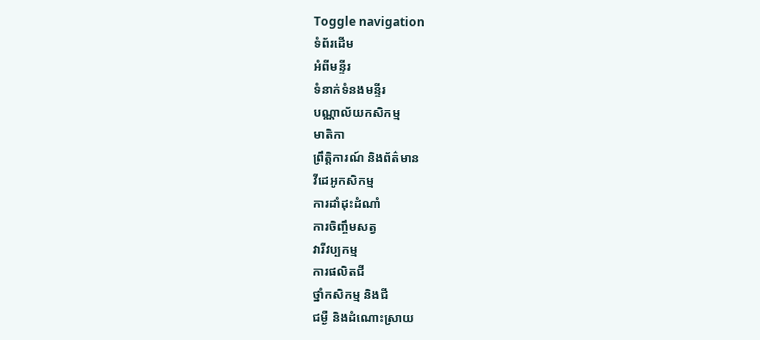Toggle navigation
ទំព័រដើម
អំពីមន្ទីរ
ទំនាក់ទំនងមន្ទីរ
បណ្ណាល័យកសិកម្ម
មាតិកា
ព្រឹត្តិការណ៍ និងព័ត៌មាន
វីដេអូកសិកម្ម
ការដាំដុះដំណាំ
ការចិញ្ចឹមសត្វ
វារីវប្បកម្ម
ការផលិតជី
ថ្នាំកសិកម្ម និងជី
ជម្ងឺ និងដំណោះស្រាយ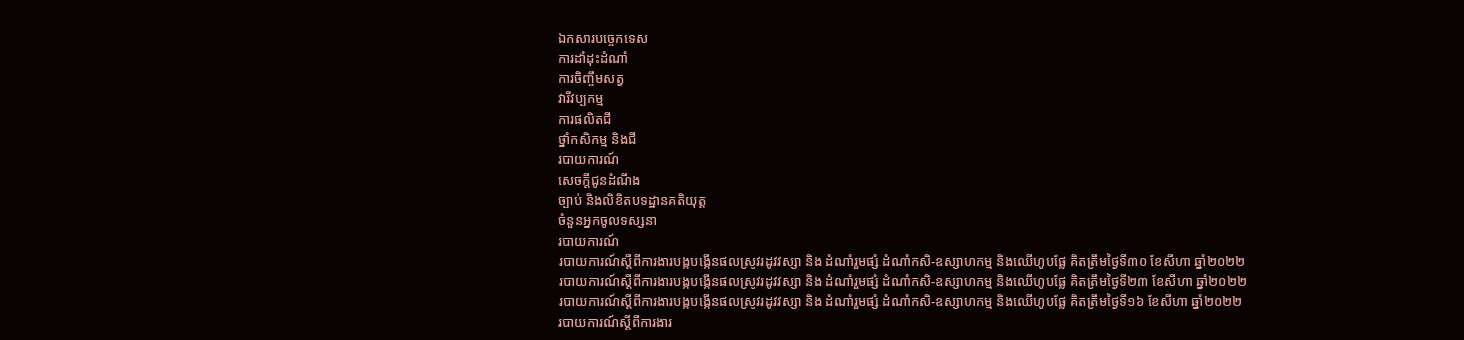ឯកសារបច្ចេកទេស
ការដាំដុះដំណាំ
ការចិញ្ចឹមសត្វ
វារីវប្បកម្ម
ការផលិតជី
ថ្នាំកសិកម្ម និងជី
របាយការណ៍
សេចក្តីជូនដំណឹង
ច្បាប់ និងលិខិតបទដ្ឋានគតិយុត្ត
ចំនួនអ្នកចូលទស្សនា
របាយការណ៍
របាយការណ៍ស្តីពីការងារបង្កបង្កើនផលស្រូវរដូវវស្សា និង ដំណាំរួមផ្សំ ដំណាំកសិ-ឧស្សាហកម្ម និងឈើហូបផ្លែ គិតត្រឹមថ្ងៃទី៣០ ខែសីហា ឆ្នាំ២០២២
របាយការណ៍ស្តីពីការងារបង្កបង្កើនផលស្រូវរដូវវស្សា និង ដំណាំរួមផ្សំ ដំណាំកសិ-ឧស្សាហកម្ម និងឈើហូបផ្លែ គិតត្រឹមថ្ងៃទី២៣ ខែសីហា ឆ្នាំ២០២២
របាយការណ៍ស្តីពីការងារបង្កបង្កើនផលស្រូវរដូវវស្សា និង ដំណាំរួមផ្សំ ដំណាំកសិ-ឧស្សាហកម្ម និងឈើហូបផ្លែ គិតត្រឹមថ្ងៃទី១៦ ខែសីហា ឆ្នាំ២០២២
របាយការណ៍ស្តីពីការងារ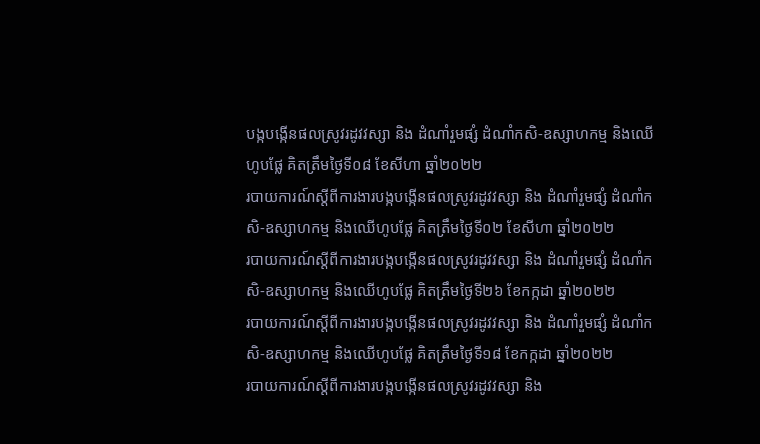បង្កបង្កើនផលស្រូវរដូវវស្សា និង ដំណាំរួមផ្សំ ដំណាំកសិ-ឧស្សាហកម្ម និងឈើហូបផ្លែ គិតត្រឹមថ្ងៃទី០៨ ខែសីហា ឆ្នាំ២០២២
របាយការណ៍ស្តីពីការងារបង្កបង្កើនផលស្រូវរដូវវស្សា និង ដំណាំរួមផ្សំ ដំណាំកសិ-ឧស្សាហកម្ម និងឈើហូបផ្លែ គិតត្រឹមថ្ងៃទី០២ ខែសីហា ឆ្នាំ២០២២
របាយការណ៍ស្តីពីការងារបង្កបង្កើនផលស្រូវរដូវវស្សា និង ដំណាំរួមផ្សំ ដំណាំកសិ-ឧស្សាហកម្ម និងឈើហូបផ្លែ គិតត្រឹមថ្ងៃទី២៦ ខែកក្កដា ឆ្នាំ២០២២
របាយការណ៍ស្តីពីការងារបង្កបង្កើនផលស្រូវរដូវវស្សា និង ដំណាំរួមផ្សំ ដំណាំកសិ-ឧស្សាហកម្ម និងឈើហូបផ្លែ គិតត្រឹមថ្ងៃទី១៨ ខែកក្កដា ឆ្នាំ២០២២
របាយការណ៍ស្តីពីការងារបង្កបង្កើនផលស្រូវរដូវវស្សា និង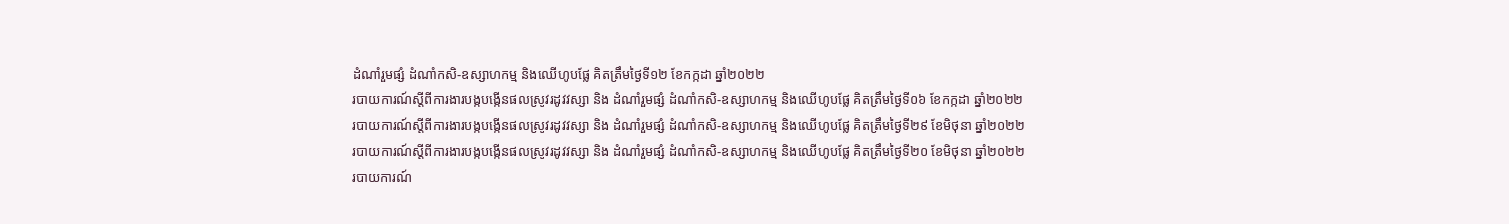ដំណាំរួមផ្សំ ដំណាំកសិ-ឧស្សាហកម្ម និងឈើហូបផ្លែ គិតត្រឹមថ្ងៃទី១២ ខែកក្កដា ឆ្នាំ២០២២
របាយការណ៍ស្តីពីការងារបង្កបង្កើនផលស្រូវរដូវវស្សា និង ដំណាំរួមផ្សំ ដំណាំកសិ-ឧស្សាហកម្ម និងឈើហូបផ្លែ គិតត្រឹមថ្ងៃទី០៦ ខែកក្កដា ឆ្នាំ២០២២
របាយការណ៍ស្តីពីការងារបង្កបង្កើនផលស្រូវរដូវវស្សា និង ដំណាំរួមផ្សំ ដំណាំកសិ-ឧស្សាហកម្ម និងឈើហូបផ្លែ គិតត្រឹមថ្ងៃទី២៩ ខែមិថុនា ឆ្នាំ២០២២
របាយការណ៍ស្តីពីការងារបង្កបង្កើនផលស្រូវរដូវវស្សា និង ដំណាំរួមផ្សំ ដំណាំកសិ-ឧស្សាហកម្ម និងឈើហូបផ្លែ គិតត្រឹមថ្ងៃទី២០ ខែមិថុនា ឆ្នាំ២០២២
របាយការណ៍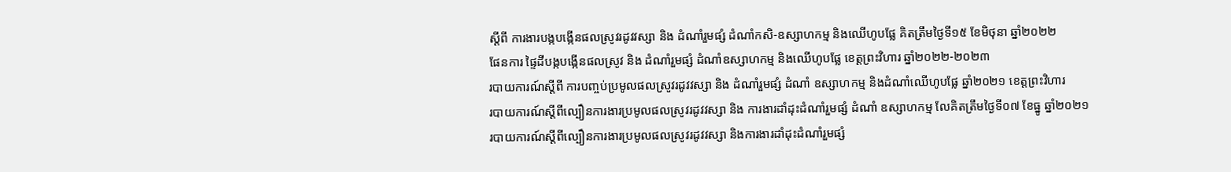ស្តីពី ការងារបង្កបង្កើនផលស្រូវរដូវវស្សា និង ដំណាំរួមផ្សំ ដំណាំកសិ-ឧស្សាហកម្ម និងឈើហូបផ្លែ គិតត្រឹមថ្ងៃទី១៥ ខែមិថុនា ឆ្នាំ២០២២
ផែនការ ផ្ទៃដីបង្កបង្កើនផលស្រូវ និង ដំណាំរួមផ្សំ ដំណាំឧស្សាហកម្ម និងឈើហូបផ្លែ ខេត្តព្រះវិហារ ឆ្នាំ២០២២-២០២៣
របាយការណ៍ស្តីពី ការបញ្ចប់ប្រមូលផលស្រូវរដូវវស្សា និង ដំណាំរួមផ្សំ ដំណាំ ឧស្សាហកម្ម និងដំណាំឈើហូបផ្លែ ឆ្នាំ២០២១ ខេត្តព្រះវិហារ
របាយការណ៍ស្តីពីល្បឿនការងារប្រមូលផលស្រូវរដូវវស្សា និង ការងារដាំដុះដំណាំរួមផ្សំ ដំណាំ ឧស្សាហកម្ម លែគិតត្រឹមថ្ងៃទី០៧ ខែធ្នូ ឆ្នាំ២០២១
របាយការណ៍ស្តីពីល្បឿនការងារប្រមូលផលស្រូវរដូវវស្សា និងការងារដាំដុះដំណាំរួមផ្សំ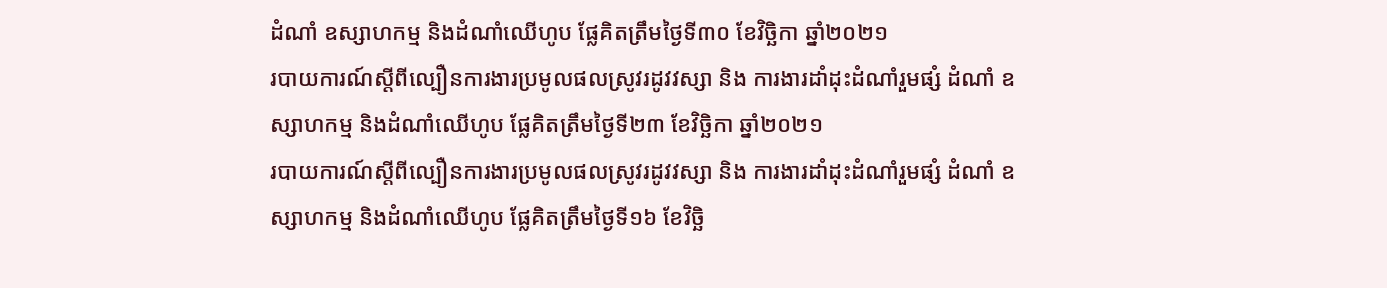ដំណាំ ឧស្សាហកម្ម និងដំណាំឈើហូប ផ្លែគិតត្រឹមថ្ងៃទី៣០ ខែវិច្ឆិកា ឆ្នាំ២០២១
របាយការណ៍ស្តីពីល្បឿនការងារប្រមូលផលស្រូវរដូវវស្សា និង ការងារដាំដុះដំណាំរួមផ្សំ ដំណាំ ឧស្សាហកម្ម និងដំណាំឈើហូប ផ្លែគិតត្រឹមថ្ងៃទី២៣ ខែវិច្ឆិកា ឆ្នាំ២០២១
របាយការណ៍ស្តីពីល្បឿនការងារប្រមូលផលស្រូវរដូវវស្សា និង ការងារដាំដុះដំណាំរួមផ្សំ ដំណាំ ឧស្សាហកម្ម និងដំណាំឈើហូប ផ្លែគិតត្រឹមថ្ងៃទី១៦ ខែវិច្ឆិ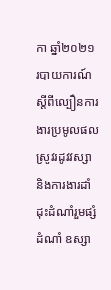កា ឆ្នាំ២០២១
របាយការណ៍ស្តីពីល្បឿនការងារប្រមូលផលស្រូវរដូវវស្សា និងការងារដាំដុះដំណាំរួមផ្សំ ដំណាំ ឧស្សា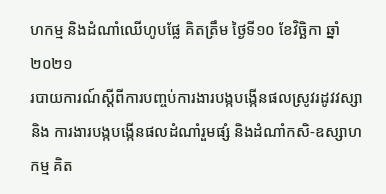ហកម្ម និងដំណាំឈើហូបផ្លែ គិតត្រឹម ថ្ងៃទី១០ ខែវិច្ឆិកា ឆ្នាំ២០២១
របាយការណ៍ស្ដីពីការបញ្ចប់ការងារបង្កបង្កើនផលស្រូវរដូវវស្សានិង ការងារបង្កបង្កើនផលដំណាំរួមផ្សំ និងដំណាំកសិ-ឧស្សាហកម្ម គិត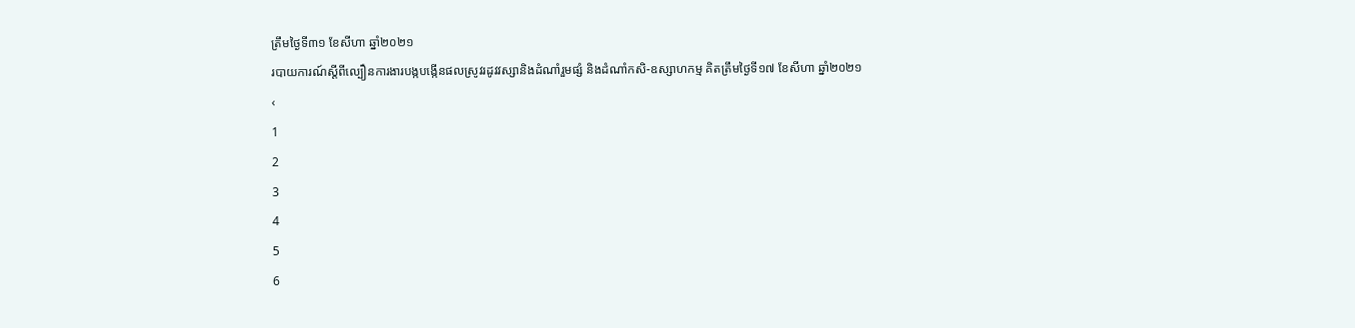ត្រឹមថ្ងៃទី៣១ ខែសីហា ឆ្នាំ២០២១
របាយការណ៍ស្ដីពីល្បឿនការងារបង្កបង្កើនផលស្រូវរដូវវស្សានិងដំណាំរួមផ្សំ និងដំណាំកសិ-ឧស្សាហកម្ម គិតត្រឹមថ្ងៃទី១៧ ខែសីហា ឆ្នាំ២០២១
‹
1
2
3
4
5
6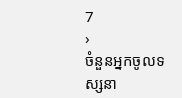7
›
ចំនួនអ្នកចូលទស្សនា